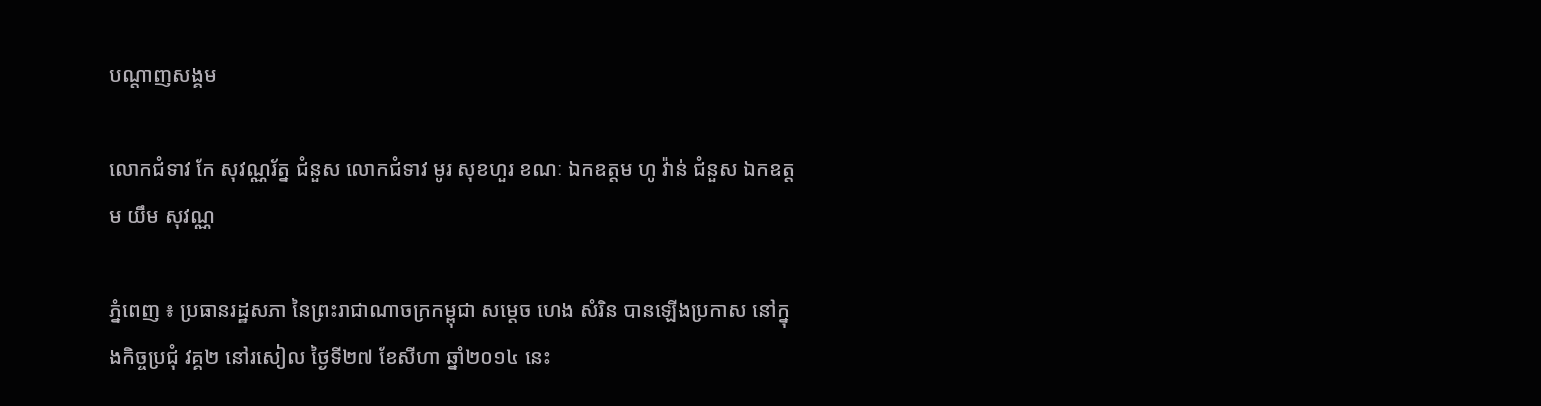បណ្តាញសង្គម

លោកជំទាវ កែ សុវណ្ណរ័ត្ន ជំនួស លោកជំទាវ មូរ សុខហួរ ខណៈ ឯកឧត្តម ហូ វ៉ាន់ ជំនួស ឯកឧត្តម យឹម សុវណ្ណ

ភ្នំពេញ ៖ ប្រធានរដ្ឋសភា នៃព្រះរាជាណាចក្រកម្ពុជា សម្តេច ហេង សំរិន បានឡើងប្រកាស នៅក្នុងកិច្ចប្រជុំ វគ្គ២ នៅរសៀល ថ្ងៃទី២៧ ខែសីហា ឆ្នាំ២០១៤ នេះ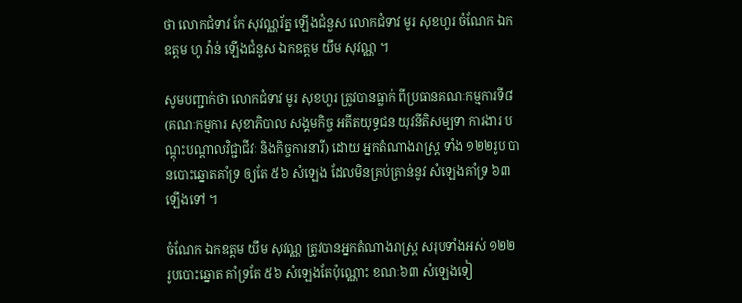ថា លោកជំទាវ កែ សុវណ្ណរ័ត្ន ឡើងជំនួស លោកជំទាវ មូរ សុខហួរ ចំណែក ឯកឧត្តម ហូ វ៉ាន់ ឡើងជំនួស ឯកឧត្តម យឹម សុវណ្ណ ។

សូមបញ្ជាក់ថា លោកជំទាវ មូរ សុខហួរ ត្រូវបានធ្លាក់ ពីប្រធានគណៈកម្មការទី៨ (គណៈកម្មការ សុខាភិបាល សង្គមកិច្ច អតីតយុទ្ធជន យុវនីតិសម្បទា ការងារ បណ្តុះបណ្តាលវិជ្ជាជីវៈ និងកិច្ចការនារី) ដោយ អ្នកតំណាងរាស្រ្ត ទាំង ១២២រូប បានបោះឆ្នោតគាំទ្រ ឲ្យតែ ៥៦ សំឡេង ដែលមិនគ្រប់គ្រាន់នូវ សំឡេងគាំទ្រ ៦៣ ឡើងទៅ ។

ចំណែក ឯកឧត្តម យឹម សុវណ្ណ ត្រូវបានអ្នកតំណាងរាស្រ្ត សរុបទាំងអស់ ១២២ រូបបោះឆ្នោត គាំទ្រតែ ៥៦ សំឡេងតែប៉ុណ្ណោះ ខណៈ៦៣ សំឡេងទៀ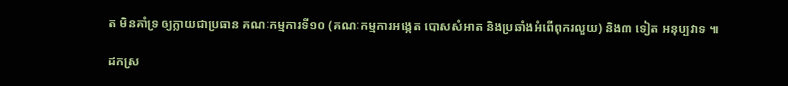ត មិនគាំទ្រ ឲ្យក្លាយជាប្រធាន គណៈកម្មការទី១០ (គណៈកម្មការអង្កេត បោសសំអាត និងប្រឆាំងអំពើពុករលួយ) និង៣ ទៀត អនុប្បវាទ ៕

ដកស្រ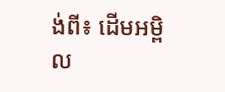ង់ពី៖ ដើមអម្ពិល